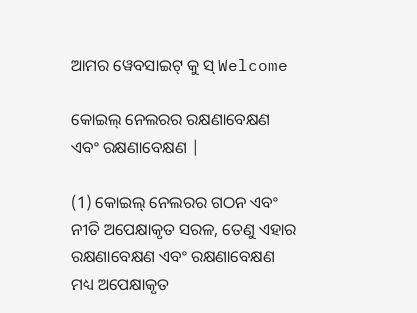ଆମର ୱେବସାଇଟ୍ କୁ ସ୍ Welcome

କୋଇଲ୍ ନେଲରର ରକ୍ଷଣାବେକ୍ଷଣ ଏବଂ ରକ୍ଷଣାବେକ୍ଷଣ |

(1) କୋଇଲ୍ ନେଲରର ଗଠନ ଏବଂ ନୀତି ଅପେକ୍ଷାକୃତ ସରଳ, ତେଣୁ ଏହାର ରକ୍ଷଣାବେକ୍ଷଣ ଏବଂ ରକ୍ଷଣାବେକ୍ଷଣ ମଧ୍ୟ ଅପେକ୍ଷାକୃତ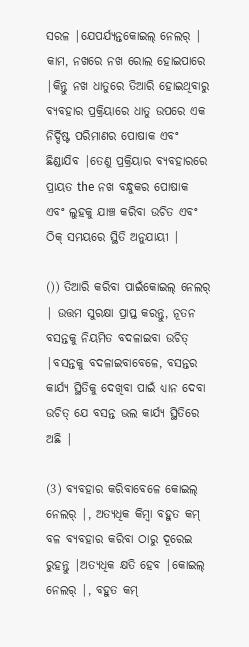ସରଳ |ଯେପର୍ଯ୍ୟନ୍ତକୋଇଲ୍ ନେଲର୍ | କାମ, ନଖରେ ନଖ ରୋଲ ହୋଇପାରେ |କିନ୍ତୁ ନଖ ଧାତୁରେ ତିଆରି ହୋଇଥିବାରୁ ବ୍ୟବହାର ପ୍ରକ୍ରିୟାରେ ଧାତୁ ଉପରେ ଏକ ନିର୍ଦ୍ଦିଷ୍ଟ ପରିମାଣର ପୋଷାକ ଏବଂ ଛିଣ୍ଡାଯିବ |ତେଣୁ ପ୍ରକ୍ରିୟାର ବ୍ୟବହାରରେ ପ୍ରାୟତ the ନଖ ବନ୍ଧୁକର ପୋଷାକ ଏବଂ ଲୁହକୁ ଯାଞ୍ଚ କରିବା ଉଚିତ ଏବଂ ଠିକ୍ ସମୟରେ ସ୍ଥିତି ଅନୁଯାୟୀ |

()) ତିଆରି କରିବା ପାଇଁକୋଇଲ୍ ନେଲର୍ | ଉତ୍ତମ ସୁରକ୍ଷା ପ୍ରାପ୍ତ କରନ୍ତୁ, ନୂତନ ବସନ୍ତକୁ ନିୟମିତ ବଦଳାଇବା ଉଚିତ୍ |ବସନ୍ତକୁ ବଦଳାଇବାବେଳେ, ବସନ୍ତର କାର୍ଯ୍ୟ ସ୍ଥିତିକୁ ଦେଖିବା ପାଇଁ ଧ୍ୟାନ ଦେବା ଉଚିତ୍ ଯେ ବସନ୍ତ ଭଲ କାର୍ଯ୍ୟ ସ୍ଥିତିରେ ଅଛି |

(3) ବ୍ୟବହାର କରିବାବେଳେ କୋଇଲ୍ ନେଲର୍ |, ଅତ୍ୟଧିକ କିମ୍ବା ବହୁତ କମ୍ ବଳ ବ୍ୟବହାର କରିବା ଠାରୁ ଦୂରେଇ ରୁହନ୍ତୁ |ଅତ୍ୟଧିକ କ୍ଷତି ହେବ |କୋଇଲ୍ ନେଲର୍ |, ବହୁତ କମ୍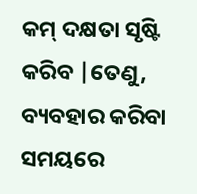କମ୍ ଦକ୍ଷତା ସୃଷ୍ଟି କରିବ |ତେଣୁ, ବ୍ୟବହାର କରିବା ସମୟରେ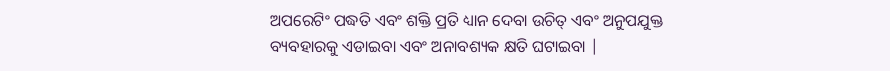ଅପରେଟିଂ ପଦ୍ଧତି ଏବଂ ଶକ୍ତି ପ୍ରତି ଧ୍ୟାନ ଦେବା ଉଚିତ୍ ଏବଂ ଅନୁପଯୁକ୍ତ ବ୍ୟବହାରକୁ ଏଡାଇବା ଏବଂ ଅନାବଶ୍ୟକ କ୍ଷତି ଘଟାଇବା |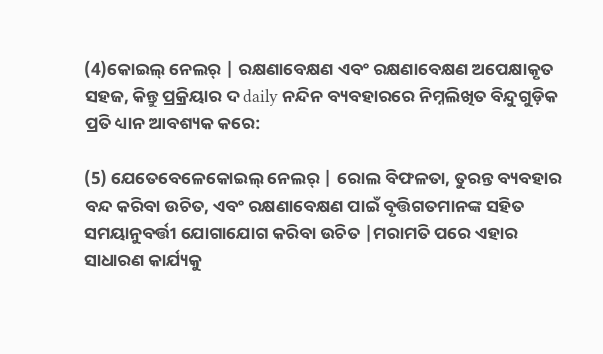(4)କୋଇଲ୍ ନେଲର୍ | ରକ୍ଷଣାବେକ୍ଷଣ ଏବଂ ରକ୍ଷଣାବେକ୍ଷଣ ଅପେକ୍ଷାକୃତ ସହଜ, କିନ୍ତୁ ପ୍ରକ୍ରିୟାର ଦ daily ନନ୍ଦିନ ବ୍ୟବହାରରେ ନିମ୍ନଲିଖିତ ବିନ୍ଦୁଗୁଡ଼ିକ ପ୍ରତି ଧ୍ୟାନ ଆବଶ୍ୟକ କରେ:

(5) ଯେତେବେଳେକୋଇଲ୍ ନେଲର୍ | ରୋଲ ବିଫଳତା, ତୁରନ୍ତ ବ୍ୟବହାର ବନ୍ଦ କରିବା ଉଚିତ, ଏବଂ ରକ୍ଷଣାବେକ୍ଷଣ ପାଇଁ ବୃତ୍ତିଗତମାନଙ୍କ ସହିତ ସମୟାନୁବର୍ତ୍ତୀ ଯୋଗାଯୋଗ କରିବା ଉଚିତ |ମରାମତି ପରେ ଏହାର ସାଧାରଣ କାର୍ଯ୍ୟକୁ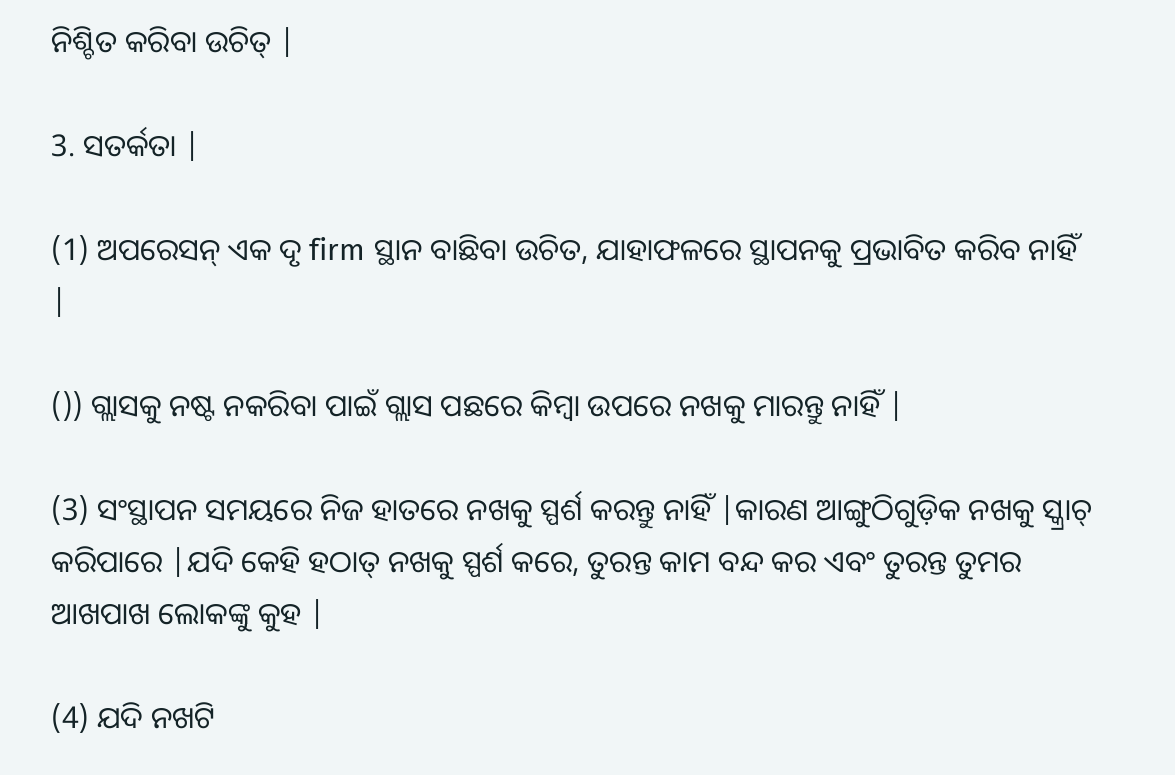ନିଶ୍ଚିତ କରିବା ଉଚିତ୍ |

3. ସତର୍କତା |

(1) ଅପରେସନ୍ ଏକ ଦୃ firm ସ୍ଥାନ ବାଛିବା ଉଚିତ, ଯାହାଫଳରେ ସ୍ଥାପନକୁ ପ୍ରଭାବିତ କରିବ ନାହିଁ |

()) ଗ୍ଲାସକୁ ନଷ୍ଟ ନକରିବା ପାଇଁ ଗ୍ଲାସ ପଛରେ କିମ୍ବା ଉପରେ ନଖକୁ ମାରନ୍ତୁ ନାହିଁ |

(3) ସଂସ୍ଥାପନ ସମୟରେ ନିଜ ହାତରେ ନଖକୁ ସ୍ପର୍ଶ କରନ୍ତୁ ନାହିଁ |କାରଣ ଆଙ୍ଗୁଠିଗୁଡ଼ିକ ନଖକୁ ସ୍କ୍ରାଚ୍ କରିପାରେ |ଯଦି କେହି ହଠାତ୍ ନଖକୁ ସ୍ପର୍ଶ କରେ, ତୁରନ୍ତ କାମ ବନ୍ଦ କର ଏବଂ ତୁରନ୍ତ ତୁମର ଆଖପାଖ ଲୋକଙ୍କୁ କୁହ |

(4) ଯଦି ନଖଟି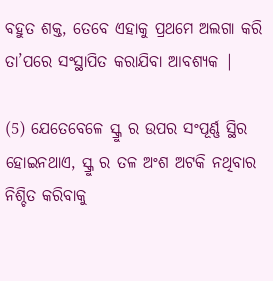ବହୁତ ଶକ୍ତ, ତେବେ ଏହାକୁ ପ୍ରଥମେ ଅଲଗା କରି ତା’ପରେ ସଂସ୍ଥାପିତ କରାଯିବା ଆବଶ୍ୟକ |

(5) ଯେତେବେଳେ ସ୍କ୍ରୁ ର ଉପର ସଂପୂର୍ଣ୍ଣ ସ୍ଥିର ହୋଇନଥାଏ, ସ୍କ୍ରୁ ର ତଳ ଅଂଶ ଅଟକି ନଥିବାର ନିଶ୍ଚିତ କରିବାକୁ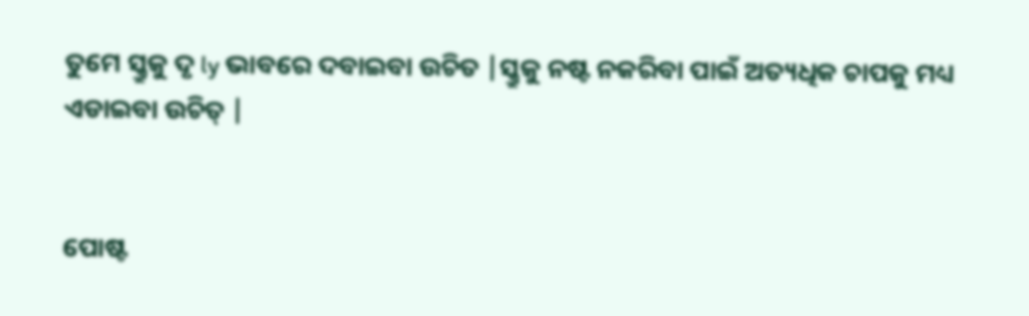ତୁମେ ସ୍କ୍ରୁକୁ ଦୃ ly ଭାବରେ ଦବାଇବା ଉଚିତ |ସ୍କ୍ରୁକୁ ନଷ୍ଟ ନକରିବା ପାଇଁ ଅତ୍ୟଧିକ ଚାପକୁ ମଧ୍ୟ ଏଡାଇବା ଉଚିତ୍ |


ପୋଷ୍ଟ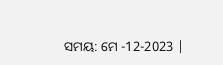ସମୟ: ମେ -12-2023 |